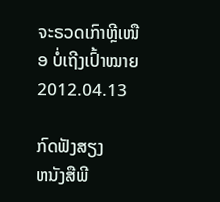ຈະຣວດເກົາຫຼີເໜືອ ບໍ່ເຖີງເປົ້າໝາຍ
2012.04.13

ກົດຟັງສຽງ
ຫນັງສືພີ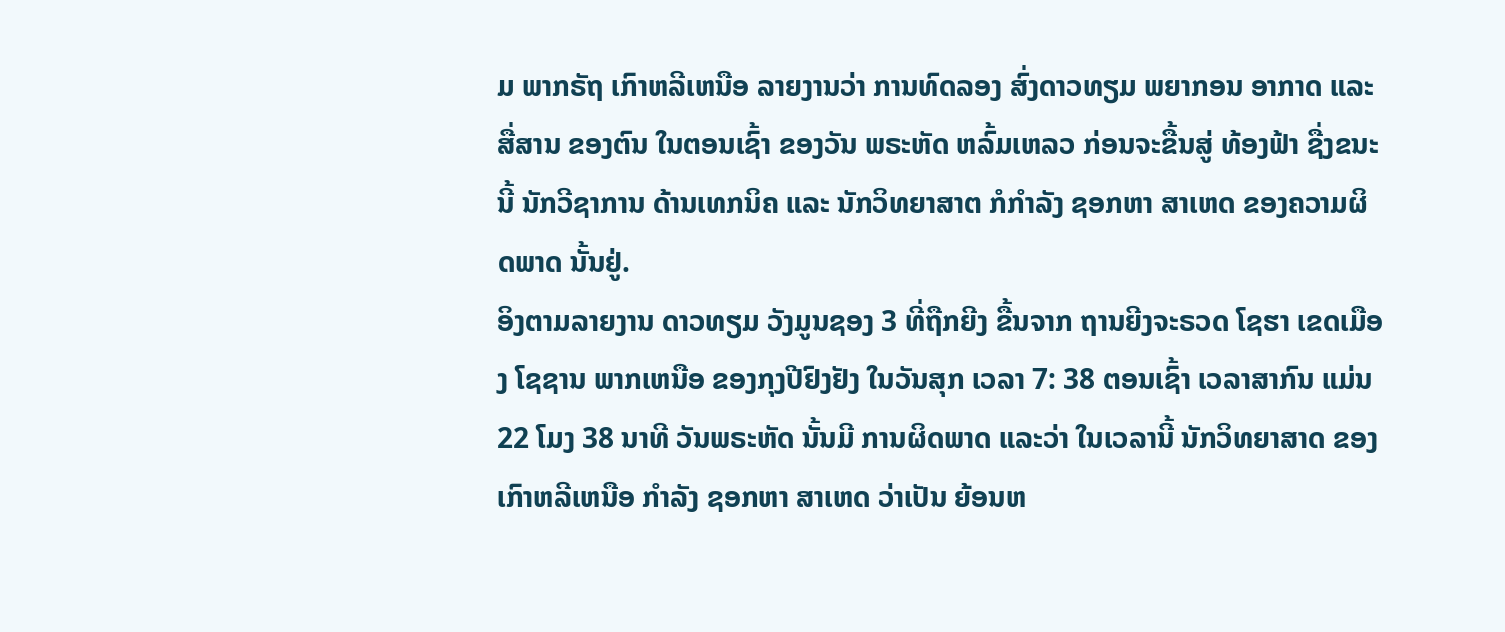ມ ພາກຣັຖ ເກົາຫລີເຫນືອ ລາຍງານວ່າ ການທົດລອງ ສົ່ງດາວທຽມ ພຍາກອນ ອາກາດ ແລະສື່ສານ ຂອງຕົນ ໃນຕອນເຊົ້າ ຂອງວັນ ພຣະຫັດ ຫລົ້ມເຫລວ ກ່ອນຈະຂື້ນສູ່ ທ້ອງຟ້າ ຊື່ງຂນະນີ້ ນັກວີຊາການ ດ້ານເທກນິຄ ແລະ ນັກວິທຍາສາຕ ກໍກຳລັງ ຊອກຫາ ສາເຫດ ຂອງຄວາມຜິດພາດ ນັ້ນຢູ່.
ອິງຕາມລາຍງານ ດາວທຽມ ວັງມູນຊອງ 3 ທີ່ຖືກຍີງ ຂື້ນຈາກ ຖານຍີງຈະຣວດ ໂຊຮາ ເຂດເມືອງ ໂຊຊານ ພາກເຫນືອ ຂອງກຸງປີຢົງຢັງ ໃນວັນສຸກ ເວລາ 7: 38 ຕອນເຊົ້າ ເວລາສາກົນ ແມ່ນ 22 ໂມງ 38 ນາທີ ວັນພຣະຫັດ ນັ້ນມີ ການຜິດພາດ ແລະວ່າ ໃນເວລານີ້ ນັກວິທຍາສາດ ຂອງ ເກົາຫລີເຫນືອ ກຳລັງ ຊອກຫາ ສາເຫດ ວ່າເປັນ ຍ້ອນຫ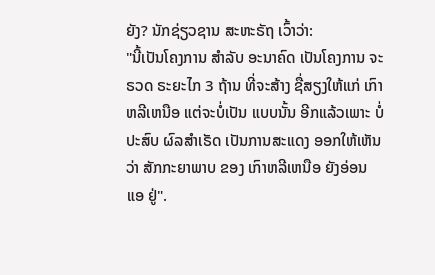ຍັງ? ນັກຊ່ຽວຊານ ສະຫະຣັຖ ເວົ້າວ່າ:
"ນີ້ເປັນໂຄງການ ສຳລັບ ອະນາຄົດ ເປັນໂຄງການ ຈະຣວດ ຣະຍະໄກ 3 ຖ້ານ ທີ່ຈະສ້າງ ຊື່ສຽງໃຫ້ແກ່ ເກົາຫລີເຫນືອ ແຕ່ຈະບໍ່ເປັນ ແບບນັ້ນ ອີກແລ້ວເພາະ ບໍ່ປະສົບ ຜົລສຳເຣັດ ເປັນການສະແດງ ອອກໃຫ້ເຫັນ ວ່າ ສັກກະຍາພາບ ຂອງ ເກົາຫລີເຫນືອ ຍັງອ່ອນແອ ຢູ່".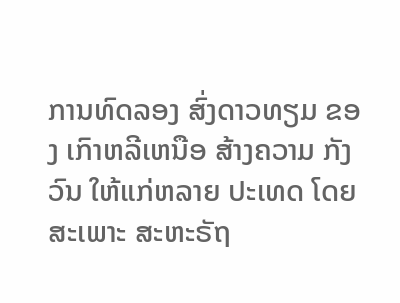ການທົດລອງ ສົ່ງດາວທຽມ ຂອງ ເກົາຫລີເຫນືອ ສ້າງຄວາມ ກັງວົນ ໃຫ້ແກ່ຫລາຍ ປະເທດ ໂດຍສະເພາະ ສະຫະຣັຖ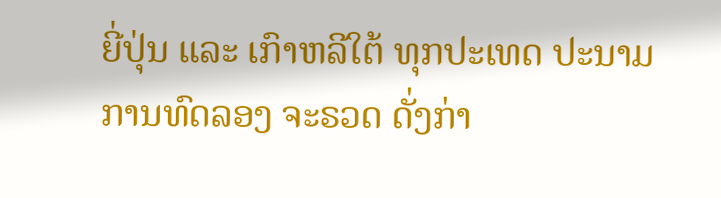ຍີ່ປຸ່ນ ແລະ ເກົາຫລີໃຕ້ ທຸກປະເທດ ປະນາມ ການທົດລອງ ຈະຣວດ ດັ່ງກ່າ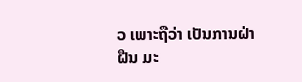ວ ເພາະຖືວ່າ ເປັນການຝ່າຝືນ ມະ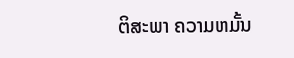ຕິສະພາ ຄວາມຫມັ້ນ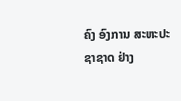ຄົງ ອົງການ ສະຫະປະຊາຊາດ ຢ່າງ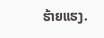ຮ້າຍແຮງ.